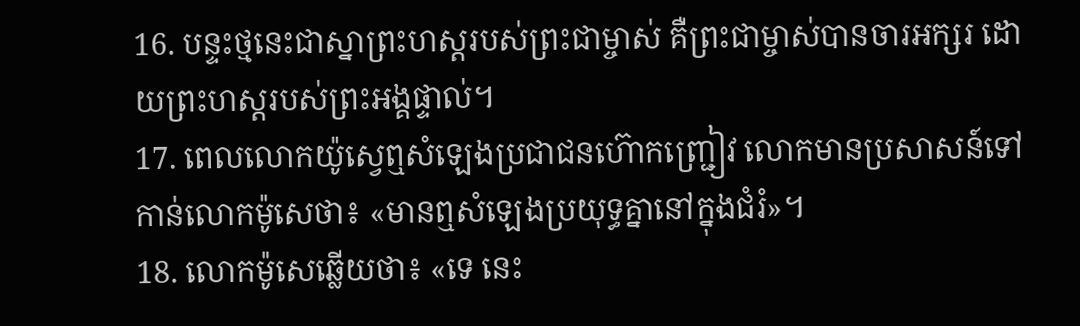16. បន្ទះថ្មនេះជាស្នាព្រះហស្ដរបស់ព្រះជាម្ចាស់ គឺព្រះជាម្ចាស់បានចារអក្សរ ដោយព្រះហស្ដរបស់ព្រះអង្គផ្ទាល់។
17. ពេលលោកយ៉ូស្វេឮសំឡេងប្រជាជនហ៊ោកញ្ជ្រៀវ លោកមានប្រសាសន៍ទៅកាន់លោកម៉ូសេថា៖ «មានឮសំឡេងប្រយុទ្ធគ្នានៅក្នុងជំរំ»។
18. លោកម៉ូសេឆ្លើយថា៖ «ទេ នេះ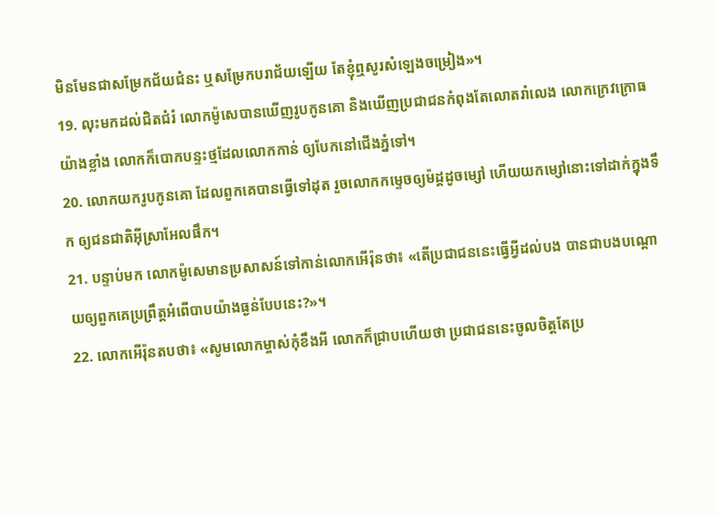មិនមែនជាសម្រែកជ័យជំនះ ឬសម្រែកបរាជ័យឡើយ តែខ្ញុំឮសូរសំឡេងចម្រៀង»។
19. លុះមកដល់ជិតជំរំ លោកម៉ូសេបានឃើញរូបកូនគោ និងឃើញប្រជាជនកំពុងតែលោតរាំលេង លោកក្រេវក្រោធយ៉ាងខ្លាំង លោកក៏បោកបន្ទះថ្មដែលលោកកាន់ ឲ្យបែកនៅជើងភ្នំទៅ។
20. លោកយករូបកូនគោ ដែលពួកគេបានធ្វើទៅដុត រួចលោកកម្ទេចឲ្យម៉ដ្ដដូចម្សៅ ហើយយកម្សៅនោះទៅដាក់ក្នុងទឹក ឲ្យជនជាតិអ៊ីស្រាអែលផឹក។
21. បន្ទាប់មក លោកម៉ូសេមានប្រសាសន៍ទៅកាន់លោកអើរ៉ុនថា៖ «តើប្រជាជននេះធ្វើអ្វីដល់បង បានជាបងបណ្ដោយឲ្យពួកគេប្រព្រឹត្តអំពើបាបយ៉ាងធ្ងន់បែបនេះ?»។
22. លោកអើរ៉ុនតបថា៖ «សូមលោកម្ចាស់កុំខឹងអី លោកក៏ជ្រាបហើយថា ប្រជាជននេះចូលចិត្តតែប្រ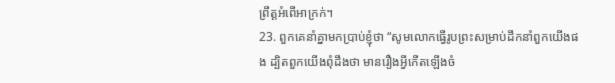ព្រឹត្តអំពើអាក្រក់។
23. ពួកគេនាំគ្នាមកប្រាប់ខ្ញុំថា “សូមលោកធ្វើរូបព្រះសម្រាប់ដឹកនាំពួកយើងផង ដ្បិតពួកយើងពុំដឹងថា មានរឿងអ្វីកើតឡើងចំ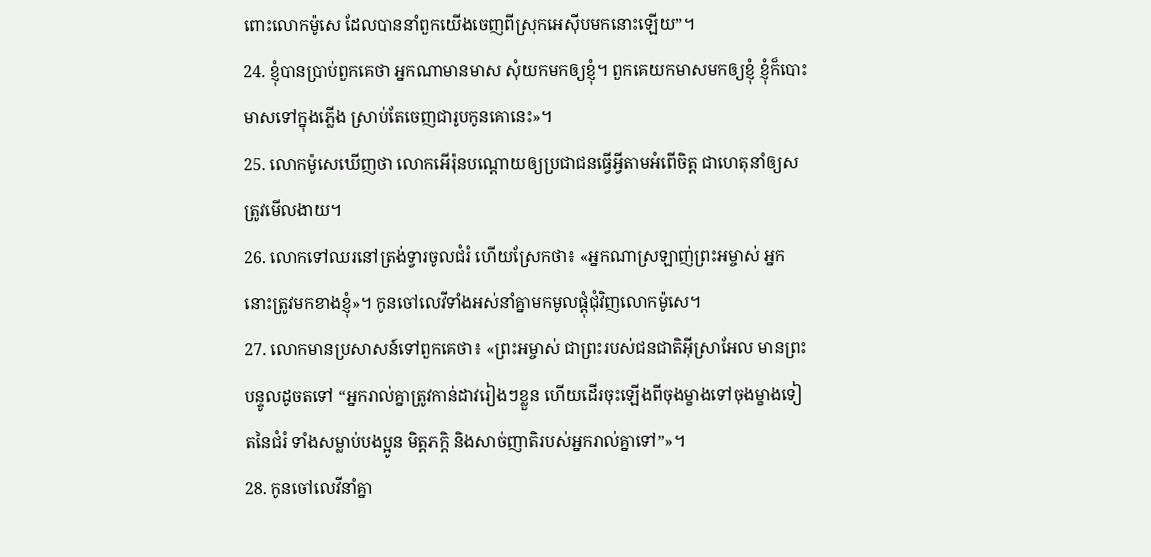ពោះលោកម៉ូសេ ដែលបាននាំពួកយើងចេញពីស្រុកអេស៊ីបមកនោះឡើយ”។
24. ខ្ញុំបានប្រាប់ពួកគេថា អ្នកណាមានមាស សុំយកមកឲ្យខ្ញុំ។ ពួកគេយកមាសមកឲ្យខ្ញុំ ខ្ញុំក៏បោះមាសទៅក្នុងភ្លើង ស្រាប់តែចេញជារូបកូនគោនេះ»។
25. លោកម៉ូសេឃើញថា លោកអើរ៉ុនបណ្ដោយឲ្យប្រជាជនធ្វើអ្វីតាមអំពើចិត្ត ជាហេតុនាំឲ្យសត្រូវមើលងាយ។
26. លោកទៅឈរនៅត្រង់ទ្វារចូលជំរំ ហើយស្រែកថា៖ «អ្នកណាស្រឡាញ់ព្រះអម្ចាស់ អ្នកនោះត្រូវមកខាងខ្ញុំ»។ កូនចៅលេវីទាំងអស់នាំគ្នាមកមូលផ្ដុំជុំវិញលោកម៉ូសេ។
27. លោកមានប្រសាសន៍ទៅពួកគេថា៖ «ព្រះអម្ចាស់ ជាព្រះរបស់ជនជាតិអ៊ីស្រាអែល មានព្រះបន្ទូលដូចតទៅ “អ្នករាល់គ្នាត្រូវកាន់ដាវរៀងៗខ្លួន ហើយដើរចុះឡើងពីចុងម្ខាងទៅចុងម្ខាងទៀតនៃជំរំ ទាំងសម្លាប់បងប្អូន មិត្តភក្ដិ និងសាច់ញាតិរបស់អ្នករាល់គ្នាទៅ”»។
28. កូនចៅលេវីនាំគ្នា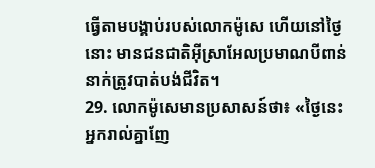ធ្វើតាមបង្គាប់របស់លោកម៉ូសេ ហើយនៅថ្ងៃនោះ មានជនជាតិអ៊ីស្រាអែលប្រមាណបីពាន់នាក់ត្រូវបាត់បង់ជីវិត។
29. លោកម៉ូសេមានប្រសាសន៍ថា៖ «ថ្ងៃនេះ អ្នករាល់គ្នាញែ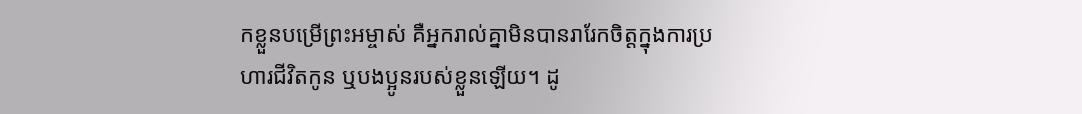កខ្លួនបម្រើព្រះអម្ចាស់ គឺអ្នករាល់គ្នាមិនបានរារែកចិត្តក្នុងការប្រហារជីវិតកូន ឬបងប្អូនរបស់ខ្លួនឡើយ។ ដូ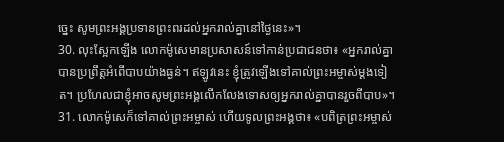ច្នេះ សូមព្រះអង្គប្រទានព្រះពរដល់អ្នករាល់គ្នានៅថ្ងៃនេះ»។
30. លុះស្អែកឡើង លោកម៉ូសេមានប្រសាសន៍ទៅកាន់ប្រជាជនថា៖ «អ្នករាល់គ្នាបានប្រព្រឹត្តអំពើបាបយ៉ាងធ្ងន់។ ឥឡូវនេះ ខ្ញុំត្រូវឡើងទៅគាល់ព្រះអម្ចាស់ម្ដងទៀត។ ប្រហែលជាខ្ញុំអាចសូមព្រះអង្គលើកលែងទោសឲ្យអ្នករាល់គ្នាបានរួចពីបាប»។
31. លោកម៉ូសេក៏ទៅគាល់ព្រះអម្ចាស់ ហើយទូលព្រះអង្គថា៖ «បពិត្រព្រះអម្ចាស់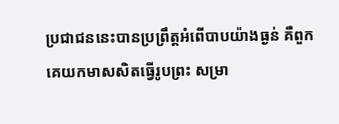ប្រជាជននេះបានប្រព្រឹត្តអំពើបាបយ៉ាងធ្ងន់ គឺពួកគេយកមាសសិតធ្វើរូបព្រះ សម្រា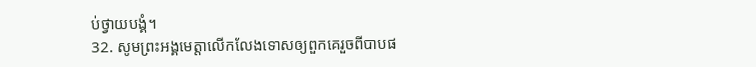ប់ថ្វាយបង្គំ។
32. សូមព្រះអង្គមេត្តាលើកលែងទោសឲ្យពួកគេរួចពីបាបផ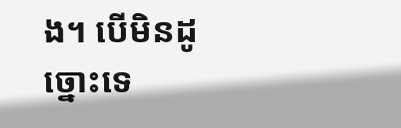ង។ បើមិនដូច្នោះទេ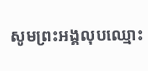សូមព្រះអង្គលុបឈ្មោះ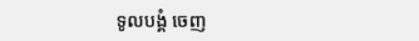ទូលបង្គំ ចេញ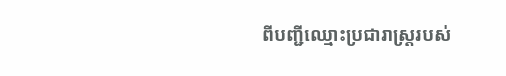ពីបញ្ជីឈ្មោះប្រជារាស្ត្ររបស់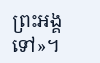ព្រះអង្គទៅ»។